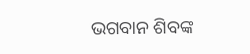ଭଗବାନ ଶିବଙ୍କ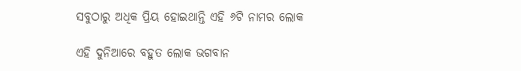ସବୁଠାରୁ ଅଧିକ ପ୍ରିୟ ହୋଇଥାନ୍ତି ଏହି ୬ଟି ନାମର ଲୋକ

ଏହି ଦୁନିଆରେ ବହୁତ ଲୋକ ଭଗବାନ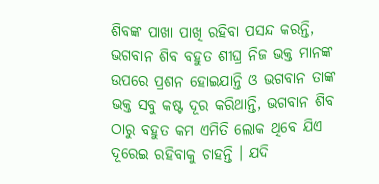ଶିବଙ୍କ ପାଖା ପାଖି ରହିବା ପସନ୍ଦ କରନ୍ତି, ଭଗବାନ ଶିବ ବହୁତ ଶୀଘ୍ର ନିଜ ଭକ୍ତ ମାନଙ୍କ ଉପରେ ପ୍ରଶନ ହୋଇଯାନ୍ତି ଓ ଭଗବାନ ତାଙ୍କ ଭକ୍ତ ସବୁ କଷ୍ଟ ଦୂର କରିଥାନ୍ତି, ଭଗବାନ ଶିବ ଠାରୁ ବହୁତ କମ ଏମିତି ଲୋକ ଥିବେ ଯିଏ ଦୂରେଇ ରହିବାକୁ ଚାହନ୍ତି । ଯଦି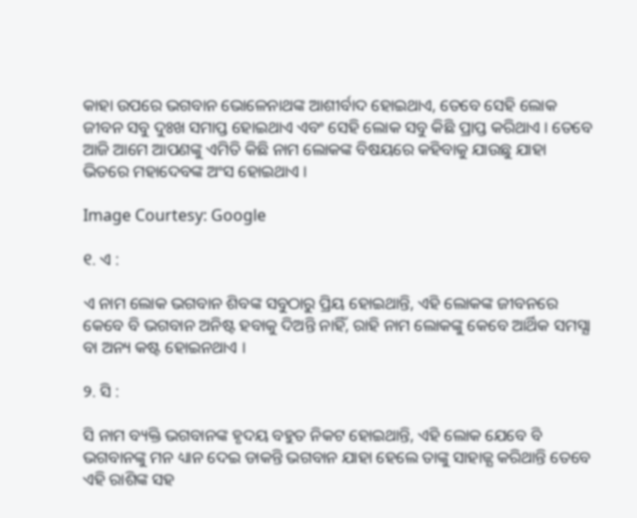କାହା ଉପରେ ଭଗବାନ ଭୋଳେନାଥଙ୍କ ଆଶୀର୍ବାଦ ହୋଇଥାଏ, ତେବେ ସେହି ଲୋକ ଜୀବନ ସବୁ ଦୁଃଖ ସମାପ୍ତ ହୋଇଥାଏ ଏବଂ ସେହି ଲୋକ ସବୁ କିଛି ପ୍ରାପ୍ତ କରିଥାଏ । ତେବେ ଆଜି ଆମେ ଆପଣଙ୍କୁ ଏମିତି କିଛି ନାମ ଲୋକଙ୍କ ବିଷୟରେ କହିବାକୁ ଯାଉଛୁ ଯାହା ଭିତରେ ମହାଦେବଙ୍କ ଅଂସ ହୋଇଥାଏ ।

Image Courtesy: Google

୧. ଏ :

ଏ ନାମ ଲୋକ ଭଗବାନ ଶିବଙ୍କ ସବୁଠାରୁ ପ୍ରିୟ ହୋଇଥାନ୍ତି, ଏହି ଲୋକଙ୍କ ଜୀବନରେ କେବେ ବି ଭଗବାନ ଅନିଷ୍ଟ ହବାକୁ ଦିଅନ୍ତି ନାହିଁ, ରାହି ନାମ ଲୋକଙ୍କୁ କେବେ ଆର୍ଥିକ ସମସ୍ଯା ବା ଅନ୍ୟ କଷ୍ଟ ହୋଇନଥାଏ ।

୨. ସି :

ସି ନାମ ବ୍ୟକ୍ତି ଭଗବାନଙ୍କ ହୃଦୟ ବହୁତ ନିକଟ ହୋଇଥାନ୍ତି, ଏହି ଲୋକ ଯେବେ ବି ଭଗବାନଙ୍କୁ ମନ ଧ୍ୟାନ ଦେଇ ଡାକନ୍ତି ଭଗବାନ ଯାହା ହେଲେ ତାଙ୍କୁ ସାହାଜ୍ଯ କରିଥାନ୍ତି ତେବେ ଏହି ରାଶିଙ୍କ ସହ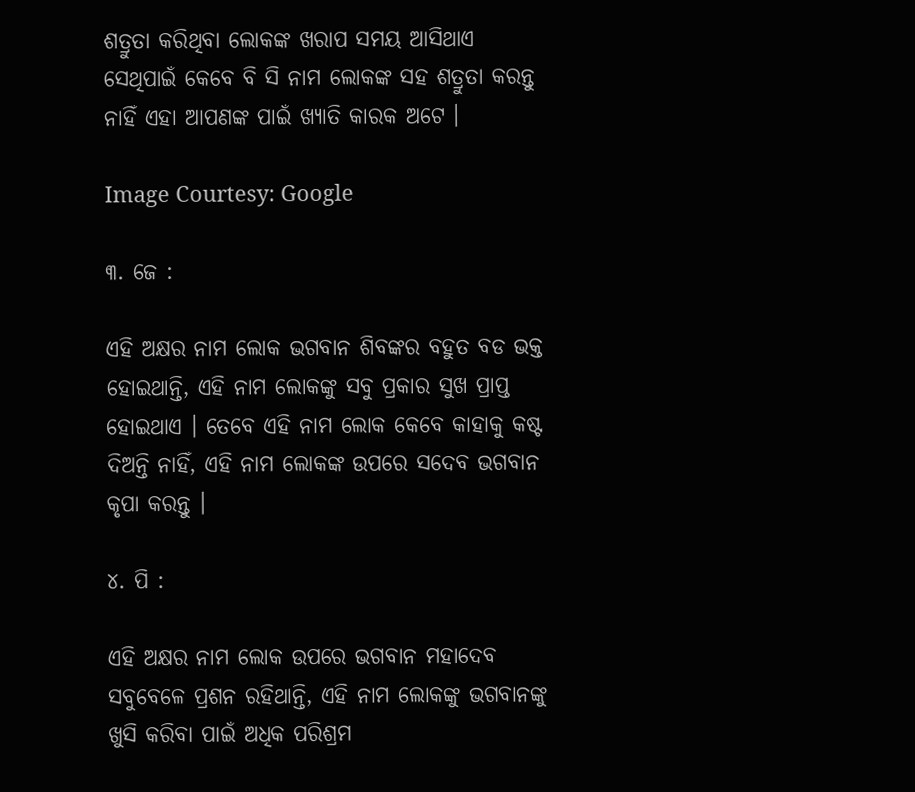ଶତ୍ରୁତା କରିଥିବା ଲୋକଙ୍କ ଖରାପ ସମୟ ଆସିଥାଏ ସେଥିପାଇଁ କେବେ ବି ସି ନାମ ଲୋକଙ୍କ ସହ ଶତ୍ରୁତା କରନ୍ତୁ ନାହିଁ ଏହା ଆପଣଙ୍କ ପାଇଁ ଖ୍ଯାତି କାରକ ଅଟେ ।

Image Courtesy: Google

୩. ଜେ :

ଏହି ଅକ୍ଷର ନାମ ଲୋକ ଭଗବାନ ଶିବଙ୍କର ବହୁତ ବଡ ଭକ୍ତ ହୋଇଥାନ୍ତି, ଏହି ନାମ ଲୋକଙ୍କୁ ସବୁ ପ୍ରକାର ସୁଖ ପ୍ରାପ୍ତ ହୋଇଥାଏ । ତେବେ ଏହି ନାମ ଲୋକ କେବେ କାହାକୁ କଷ୍ଟ ଦିଅନ୍ତି ନାହିଁ, ଏହି ନାମ ଲୋକଙ୍କ ଉପରେ ସଦେବ ଭଗବାନ କୃପା କରନ୍ତୁ ।

୪. ପି :

ଏହି ଅକ୍ଷର ନାମ ଲୋକ ଉପରେ ଭଗବାନ ମହାଦେବ ସବୁବେଳେ ପ୍ରଶନ ରହିଥାନ୍ତି, ଏହି ନାମ ଲୋକଙ୍କୁ ଭଗବାନଙ୍କୁ ଖୁସି କରିବା ପାଇଁ ଅଧିକ ପରିଶ୍ରମ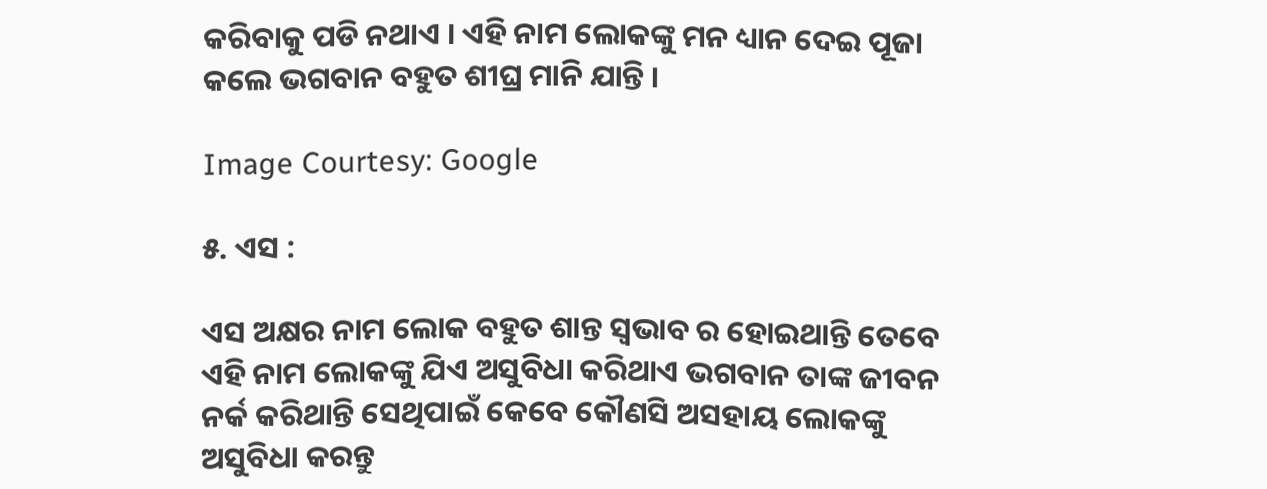କରିବାକୁ ପଡି ନଥାଏ । ଏହି ନାମ ଲୋକଙ୍କୁ ମନ ଧ୍ୟାନ ଦେଇ ପୂଜା କଲେ ଭଗବାନ ବହୁତ ଶୀଘ୍ର ମାନି ଯାନ୍ତି ।

Image Courtesy: Google

୫. ଏସ :

ଏସ ଅକ୍ଷର ନାମ ଲୋକ ବହୁତ ଶାନ୍ତ ସ୍ଵଭାବ ର ହୋଇଥାନ୍ତି ତେବେ ଏହି ନାମ ଲୋକଙ୍କୁ ଯିଏ ଅସୁବିଧା କରିଥାଏ ଭଗବାନ ତାଙ୍କ ଜୀବନ ନର୍କ କରିଥାନ୍ତି ସେଥିପାଇଁ କେବେ କୌଣସି ଅସହାୟ ଲୋକଙ୍କୁ ଅସୁବିଧା କରନ୍ତୁ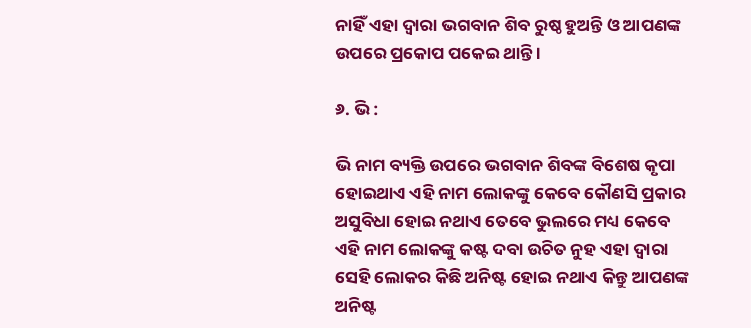ନାହିଁ ଏହା ଦ୍ଵାରା ଭଗବାନ ଶିବ ରୁଷ୍ଠ ହୁଅନ୍ତି ଓ ଆପଣଙ୍କ ଉପରେ ପ୍ରକୋପ ପକେଇ ଥାନ୍ତି ।

୬. ଭି :

ଭି ନାମ ବ୍ୟକ୍ତି ଉପରେ ଭଗବାନ ଶିବଙ୍କ ବିଶେଷ କୃପା ହୋଇଥାଏ ଏହି ନାମ ଲୋକଙ୍କୁ କେବେ କୌଣସି ପ୍ରକାର ଅସୁବିଧା ହୋଇ ନଥାଏ ତେବେ ଭୁଲରେ ମଧ୍ୟ କେବେ ଏହି ନାମ ଲୋକଙ୍କୁ କଷ୍ଟ ଦବା ଉଚିତ ନୁହ ଏହା ଦ୍ଵାରା ସେହି ଲୋକର କିଛି ଅନିଷ୍ଟ ହୋଇ ନଥାଏ କିନ୍ତୁ ଆପଣଙ୍କ ଅନିଷ୍ଟ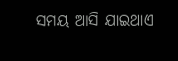ସମୟ ଆସି ଯାଇଥାଏ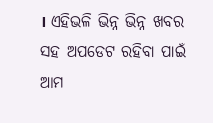। ଏହିଭଳି ଭିନ୍ନ ଭିନ୍ନ ଖବର ସହ ଅପଡେଟ ରହିବା ପାଇଁ ଆମ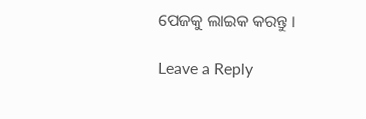ପେଜକୁ ଲାଇକ କରନ୍ତୁ ।

Leave a Reply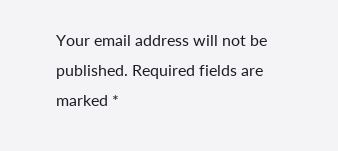Your email address will not be published. Required fields are marked *